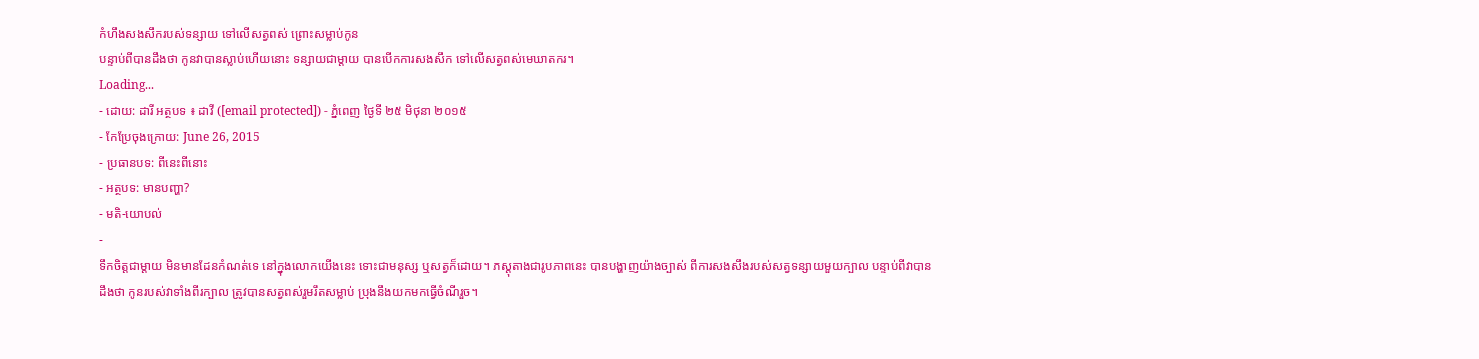កំហឹងសងសឹករបស់ទន្សាយ ទៅលើសត្វពស់ ព្រោះសម្លាប់កូន
បន្ទាប់ពីបានដឹងថា កូនវាបានស្លាប់ហើយនោះ ទន្សាយជាម្ដាយ បានបើកការសងសឹក ទៅលើសត្វពស់មេឃាតករ។
Loading...
- ដោយ: ដារី អត្ថបទ ៖ ដាវី ([email protected]) - ភ្នំពេញ ថ្ងៃទី ២៥ មិថុនា ២០១៥
- កែប្រែចុងក្រោយ: June 26, 2015
- ប្រធានបទ: ពីនេះពីនោះ
- អត្ថបទ: មានបញ្ហា?
- មតិ-យោបល់
-
ទឹកចិត្តជាម្ដាយ មិនមានដែនកំណត់ទេ នៅក្នុងលោកយើងនេះ ទោះជាមនុស្ស ឬសត្វក៏ដោយ។ ភស្ដុតាងជារូបភាពនេះ បានបង្ហាញយ៉ាងច្បាស់ ពីការសងសឹងរបស់សត្វទន្សាយមួយក្បាល បន្ទាប់ពីវាបានដឹងថា កូនរបស់វាទាំងពីរក្បាល ត្រូវបានសត្វពស់រួមរឹតសម្លាប់ ប្រុងនឹងយកមកធ្វើចំណីរួច។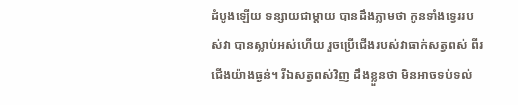ដំបូងឡើយ ទន្សាយជាម្ដាយ បានដឹងភ្លាមថា កូនទាំងទ្វេររបស់វា បានស្លាប់អស់ហើយ រួចប្រើជើងរបស់វាធាក់សត្វពស់ ពីរជើងយ៉ាងធ្ងន់។ រីឯសត្វពស់វិញ ដឹងខ្លួនថា មិនអាចទប់ទល់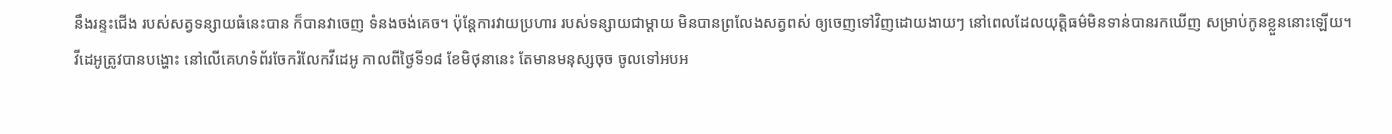នឹងរន្ទះជើង របស់សត្វទន្សាយធំនេះបាន ក៏បានវាចេញ ទំនងចង់គេច។ ប៉ុន្តែការវាយប្រហារ របស់ទន្សាយជាម្ដាយ មិនបានព្រលែងសត្វពស់ ឲ្យចេញទៅវិញដោយងាយៗ នៅពេលដែលយុត្តិធម៌មិនទាន់បានរកឃើញ សម្រាប់កូនខ្លួននោះឡើយ។
វីដេអូត្រូវបានបង្ហោះ នៅលើគេហទំព័រចែករំលែកវីដេអូ កាលពីថ្ងៃទី១៨ ខែមិថុនានេះ តែមានមនុស្សចុច ចូលទៅអបអ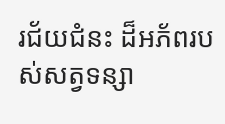រជ័យជំនះ ដ៏អភ័ពរបស់សត្វទន្សា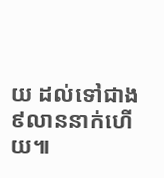យ ដល់ទៅជាង៩លាននាក់ហើយ៕